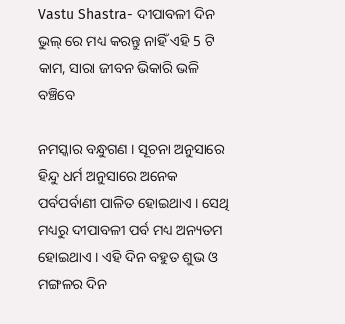Vastu Shastra- ଦୀପାବଳୀ ଦିନ ଭୁଲ୍ ରେ ମଧ୍ୟ କରନ୍ତୁ ନାହିଁ ଏହି 5 ଟି କାମ, ସାରା ଜୀବନ ଭିକାରି ଭଳି ବଞ୍ଚିବେ

ନମସ୍କାର ବନ୍ଧୁଗଣ । ସୂଚନା ଅନୁସାରେ ହିନ୍ଦୁ ଧର୍ମ ଅନୁସାରେ ଅନେକ ପର୍ବପର୍ବାଣୀ ପାଳିତ ହୋଇଥାଏ । ସେଥି ମଧ୍ୟରୁ ଦୀପାବଳୀ ପର୍ବ ମଧ୍ୟ ଅନ୍ୟତମ ହୋଇଥାଏ । ଏହି ଦିନ ବହୁତ ଶୁଭ ଓ ମଙ୍ଗଳର ଦିନ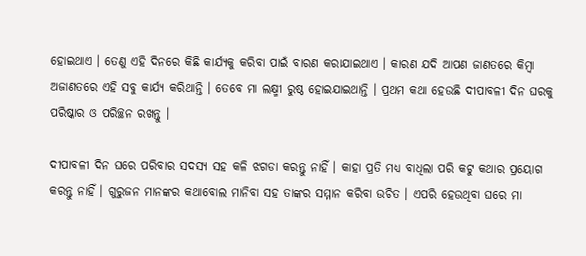ହୋଇଥାଏ । ତେଣୁ ଏହି ଦିନରେ କିଛି କାର୍ଯ୍ୟକୁ କରିବା ପାଇଁ ବାରଣ କରାଯାଇଥାଏ । କାରଣ ଯଦି ଆପଣ ଜାଣତରେ କିମ୍ବା ଅଜାଣତରେ ଏହି ସବୁ କାର୍ଯ୍ୟ କରିଥାନ୍ତି । ତେବେ ମା ଲକ୍ଷ୍ମୀ ରୁଷ୍ଠ ହୋଇଯାଇଥାନ୍ତି । ପ୍ରଥମ କଥା ହେଉଛି ଦୀପାବଳୀ ଦିନ ଘରକୁ ପରିଷ୍କାର ଓ ପରିଚ୍ଛନ ରଖନ୍ତୁ ।

ଦୀପାବଳୀ ଦିନ ଘରେ ପରିବାର ସଦସ୍ୟ ସହ କଳି ଝଗଡା କରନ୍ତୁ ନାହିଁ । କାହା ପ୍ରତି ମଧ୍ୟ ବାଧିଲା ପରି କଟୁ କଥାର ପ୍ରୟୋଗ କରନ୍ତୁ ନାହିଁ । ଗୁରୁଜନ ମାନଙ୍କର କଥାବୋଲ ମାନିବା ସହ ତାଙ୍କର ସମ୍ମାନ କରିବା ଉଚିତ । ଏପରି ହେଉଥିବା ଘରେ ମା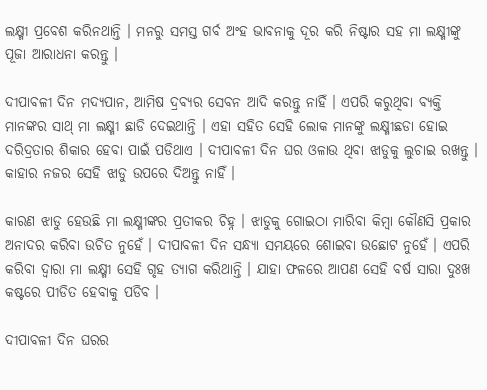ଲକ୍ଷ୍ମୀ ପ୍ରବେଶ କରିନଥାନ୍ତି । ମନରୁ ସମସ୍ତ ଗର୍ବ ଅଂହ ଭାବନାକୁ ଦୂର କରି ନିଷ୍ଟାର ସହ ମା ଲକ୍ଷ୍ମୀଙ୍କୁ ପୂଜା ଆରାଧନା କରନ୍ତୁ ।

ଦୀପାବଳୀ ଦିନ ମଦ୍ୟପାନ, ଆମିଷ ଦ୍ରବ୍ୟର ସେବନ ଆଦି କରନ୍ତୁ ନାହିଁ । ଏପରି କରୁଥିବା ବ୍ୟକ୍ତି ମାନଙ୍କର ସାଥ୍ ମା ଲକ୍ଷ୍ମୀ ଛାଡି ଦେଇଥାନ୍ତି । ଏହା ସହିତ ସେହି ଲୋକ ମାନଙ୍କୁ ଲକ୍ଷ୍ମୀଛଡା ହୋଇ ଦରିଦ୍ରତାର ଶିକାର ହେବା ପାଇଁ ପଡିଥାଏ । ଦୀପାବଳୀ ଦିନ ଘର ଓଳାଉ ଥିବା ଝାଡୁକୁ ଲୁଚାଇ ରଖନ୍ତୁ । କାହାର ନଜର ସେହି ଝାଡୁ ଉପରେ ଦିଅନ୍ତୁ ନାହିଁ ।

କାରଣ ଝାଡୁ ହେଉଛି ମା ଲକ୍ଷ୍ମୀଙ୍କର ପ୍ରତୀକର ଚିହ୍ନ । ଝାଡୁକୁ ଗୋଇଠା ମାରିବା କିମ୍ବା କୌଣସି ପ୍ରକାର ଅନାଦର କରିବା ଉଚିତ ନୁହେଁ । ଦୀପାବଳୀ ଦିନ ସନ୍ଧ୍ୟା ସମୟରେ ଶୋଇବା ଉଛୋଟ ନୁହେଁ । ଏପରି କରିବା ଦ୍ଵାରା ମା ଲକ୍ଷ୍ମୀ ସେହି ଗୃହ ତ୍ୟାଗ କରିଥାନ୍ତି । ଯାହା ଫଳରେ ଆପଣ ସେହି ବର୍ଷ ସାରା ଦୁଃଖ କଷ୍ଟରେ ପୀଡିତ ହେବାକୁ ପଡିବ ।

ଦୀପାବଳୀ ଦିନ ଘରର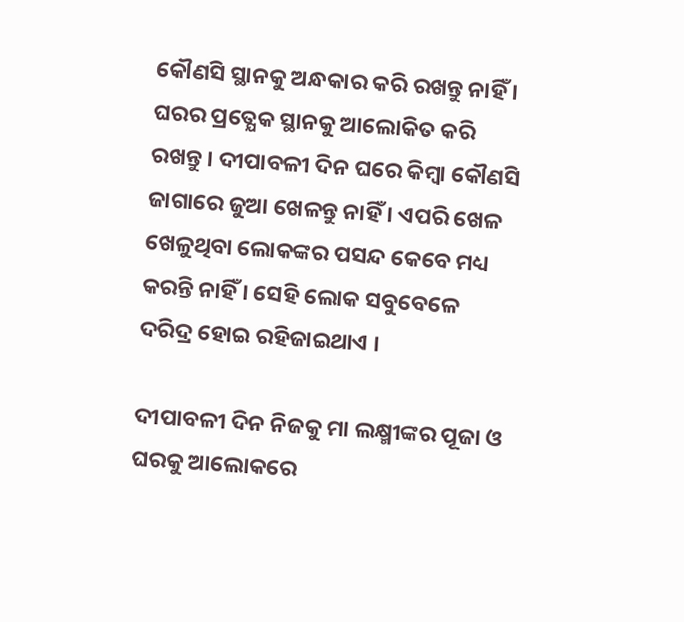କୌଣସି ସ୍ଥାନକୁ ଅନ୍ଧକାର କରି ରଖନ୍ତୁ ନାହିଁ । ଘରର ପ୍ରତ୍ଯେକ ସ୍ଥାନକୁ ଆଲୋକିତ କରି ରଖନ୍ତୁ । ଦୀପାବଳୀ ଦିନ ଘରେ କିମ୍ବା କୌଣସି ଜାଗାରେ ଜୁଆ ଖେଳନ୍ତୁ ନାହିଁ । ଏପରି ଖେଳ ଖେଳୁଥିବା ଲୋକଙ୍କର ପସନ୍ଦ କେବେ ମଧ୍ୟ କରନ୍ତି ନାହିଁ । ସେହି ଲୋକ ସବୁବେଳେ ଦରିଦ୍ର ହୋଇ ରହିଜାଇଥାଏ ।

ଦୀପାବଳୀ ଦିନ ନିଜକୁ ମା ଲକ୍ଷ୍ମୀଙ୍କର ପୂଜା ଓ ଘରକୁ ଆଲୋକରେ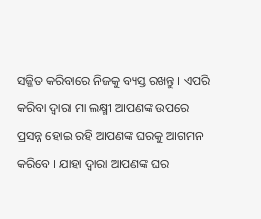ସଜ୍ଜିତ କରିବାରେ ନିଜକୁ ବ୍ୟସ୍ତ ରଖନ୍ତୁ । ଏପରି କରିବା ଦ୍ଵାରା ମା ଲକ୍ଷ୍ମୀ ଆପଣଙ୍କ ଉପରେ ପ୍ରସନ୍ନ ହୋଇ ରହି ଆପଣଙ୍କ ଘରକୁ ଆଗମନ କରିବେ । ଯାହା ଦ୍ଵାରା ଆପଣଙ୍କ ଘର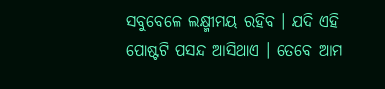ସବୁବେଳେ ଲକ୍ଷ୍ମୀମୟ ରହିବ । ଯଦି ଏହି ପୋଷ୍ଟଟି ପସନ୍ଦ ଆସିଥାଏ । ତେବେ ଆମ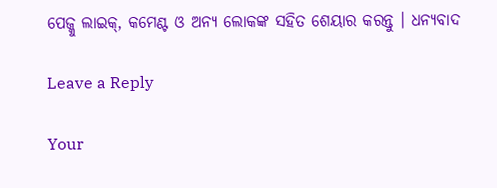ପେଜ୍କୁ ଲାଇକ୍, କମେଣ୍ଟ ଓ ଅନ୍ୟ ଲୋକଙ୍କ ସହିତ ଶେୟାର କରନ୍ତୁ । ଧନ୍ୟବାଦ

Leave a Reply

Your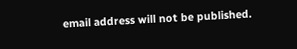email address will not be published.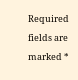Required fields are marked *